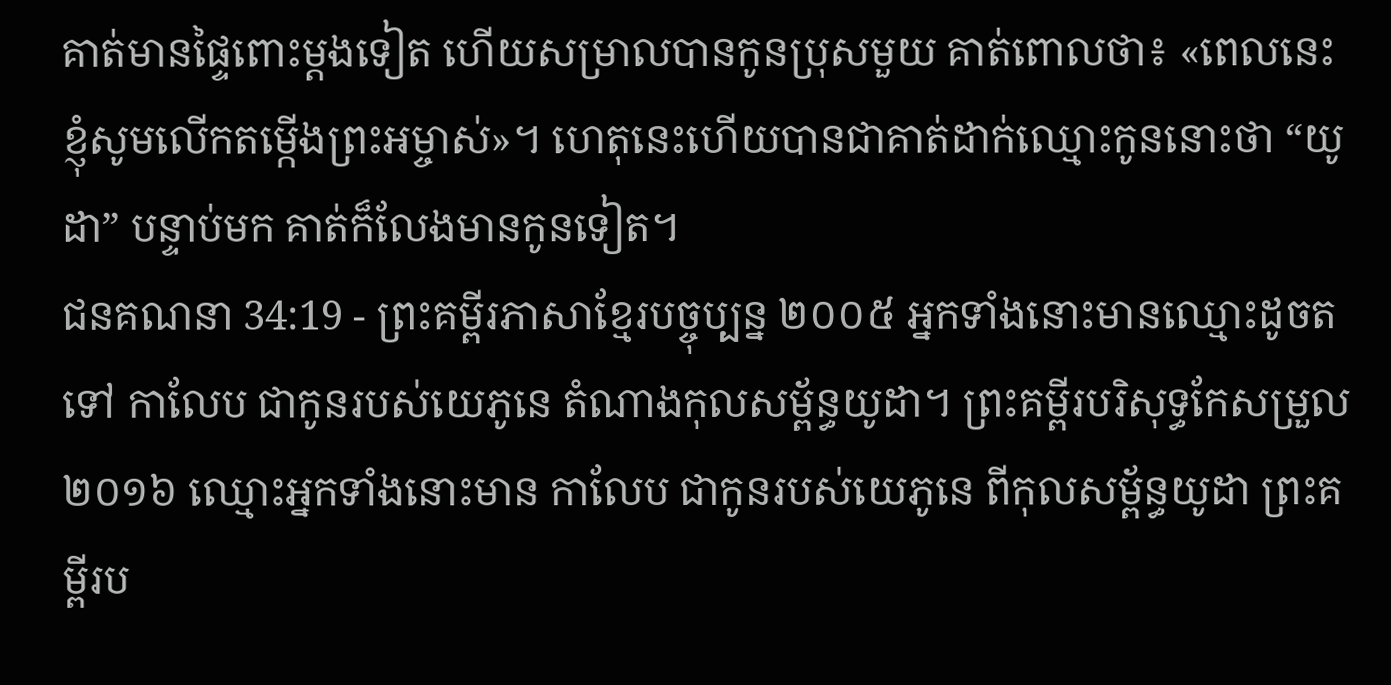គាត់មានផ្ទៃពោះម្ដងទៀត ហើយសម្រាលបានកូនប្រុសមួយ គាត់ពោលថា៖ «ពេលនេះ ខ្ញុំសូមលើកតម្កើងព្រះអម្ចាស់»។ ហេតុនេះហើយបានជាគាត់ដាក់ឈ្មោះកូននោះថា “យូដា” បន្ទាប់មក គាត់ក៏លែងមានកូនទៀត។
ជនគណនា 34:19 - ព្រះគម្ពីរភាសាខ្មែរបច្ចុប្បន្ន ២០០៥ អ្នកទាំងនោះមានឈ្មោះដូចតទៅ កាលែប ជាកូនរបស់យេភូនេ តំណាងកុលសម្ព័ន្ធយូដា។ ព្រះគម្ពីរបរិសុទ្ធកែសម្រួល ២០១៦ ឈ្មោះអ្នកទាំងនោះមាន កាលែប ជាកូនរបស់យេភូនេ ពីកុលសម្ព័ន្ធយូដា ព្រះគម្ពីរប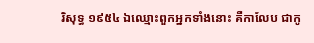រិសុទ្ធ ១៩៥៤ ឯឈ្មោះពួកអ្នកទាំងនោះ គឺកាលែប ជាកូ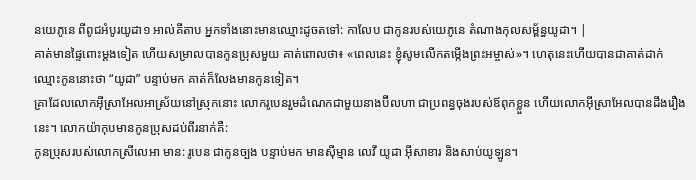នយេភូនេ ពីពូជអំបូរយូដា១ អាល់គីតាប អ្នកទាំងនោះមានឈ្មោះដូចតទៅ: កាលែប ជាកូនរបស់យេភូនេ តំណាងកុលសម្ព័ន្ធយូដា។ |
គាត់មានផ្ទៃពោះម្ដងទៀត ហើយសម្រាលបានកូនប្រុសមួយ គាត់ពោលថា៖ «ពេលនេះ ខ្ញុំសូមលើកតម្កើងព្រះអម្ចាស់»។ ហេតុនេះហើយបានជាគាត់ដាក់ឈ្មោះកូននោះថា “យូដា” បន្ទាប់មក គាត់ក៏លែងមានកូនទៀត។
គ្រាដែលលោកអ៊ីស្រាអែលអាស្រ័យនៅស្រុកនោះ លោករូបេនរួមដំណេកជាមួយនាងប៊ីលហា ជាប្រពន្ធចុងរបស់ឪពុកខ្លួន ហើយលោកអ៊ីស្រាអែលបានដឹងរឿងនេះ។ លោកយ៉ាកុបមានកូនប្រុសដប់ពីរនាក់គឺ:
កូនប្រុសរបស់លោកស្រីលេអា មាន: រូបេន ជាកូនច្បង បន្ទាប់មក មានស៊ីម្មាន លេវី យូដា អ៊ីសាខារ និងសាប់យូឡូន។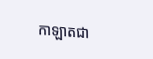កាឡាតជា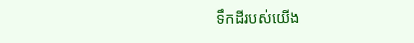ទឹកដីរបស់យើង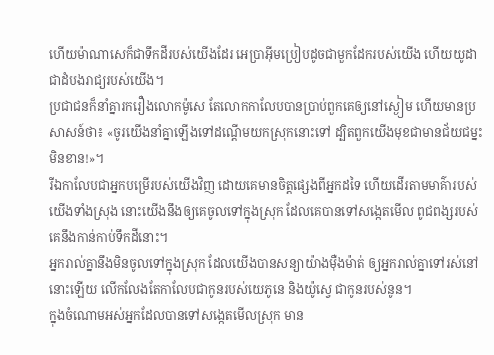ហើយម៉ាណាសេក៏ជាទឹកដីរបស់យើងដែរ អេប្រាអ៊ីមប្រៀបដូចជាមួកដែករបស់យើង ហើយយូដាជាដំបងរាជ្យរបស់យើង។
ប្រជាជនក៏នាំគ្នារករឿងលោកម៉ូសេ តែលោកកាលែបបានប្រាប់ពួកគេឲ្យនៅស្ងៀម ហើយមានប្រសាសន៍ថា៖ «ចូរយើងនាំគ្នាឡើងទៅដណ្ដើមយកស្រុកនោះទៅ ដ្បិតពួកយើងមុខជាមានជ័យជម្នះមិនខាន!»។
រីឯកាលែបជាអ្នកបម្រើរបស់យើងវិញ ដោយគេមានចិត្តផ្សេងពីអ្នកដទៃ ហើយដើរតាមមាគ៌ារបស់យើងទាំងស្រុង នោះយើងនឹងឲ្យគេចូលទៅក្នុងស្រុក ដែលគេបានទៅសង្កេតមើល ពូជពង្សរបស់គេនឹងកាន់កាប់ទឹកដីនោះ។
អ្នករាល់គ្នានឹងមិនចូលទៅក្នុងស្រុក ដែលយើងបានសន្យាយ៉ាងម៉ឺងម៉ាត់ ឲ្យអ្នករាល់គ្នាទៅរស់នៅនោះឡើយ លើកលែងតែកាលែបជាកូនរបស់យេភូនេ និងយ៉ូស្វេ ជាកូនរបស់នូន។
ក្នុងចំណោមអស់អ្នកដែលបានទៅសង្កេតមើលស្រុក មាន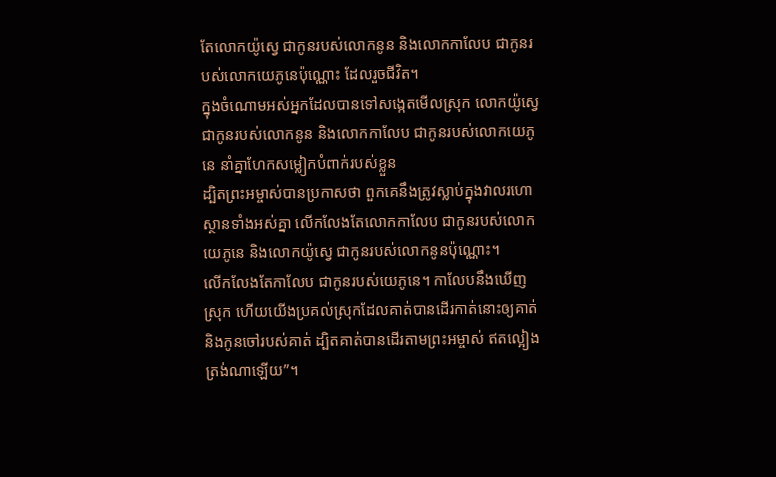តែលោកយ៉ូស្វេ ជាកូនរបស់លោកនូន និងលោកកាលែប ជាកូនរបស់លោកយេភូនេប៉ុណ្ណោះ ដែលរួចជីវិត។
ក្នុងចំណោមអស់អ្នកដែលបានទៅសង្កេតមើលស្រុក លោកយ៉ូស្វេ ជាកូនរបស់លោកនូន និងលោកកាលែប ជាកូនរបស់លោកយេភូនេ នាំគ្នាហែកសម្លៀកបំពាក់របស់ខ្លួន
ដ្បិតព្រះអម្ចាស់បានប្រកាសថា ពួកគេនឹងត្រូវស្លាប់ក្នុងវាលរហោស្ថានទាំងអស់គ្នា លើកលែងតែលោកកាលែប ជាកូនរបស់លោកយេភូនេ និងលោកយ៉ូស្វេ ជាកូនរបស់លោកនូនប៉ុណ្ណោះ។
លើកលែងតែកាលែប ជាកូនរបស់យេភូនេ។ កាលែបនឹងឃើញស្រុក ហើយយើងប្រគល់ស្រុកដែលគាត់បានដើរកាត់នោះឲ្យគាត់ និងកូនចៅរបស់គាត់ ដ្បិតគាត់បានដើរតាមព្រះអម្ចាស់ ឥតល្អៀងត្រង់ណាឡើយ”។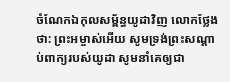ចំណែកឯកុលសម្ព័ន្ធយូដាវិញ លោកថ្លែងថា: ព្រះអម្ចាស់អើយ សូមទ្រង់ព្រះសណ្ដាប់ពាក្យរបស់យូដា សូមនាំគេឲ្យជា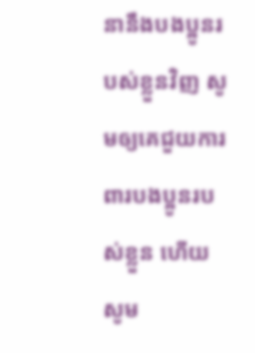នានឹងបងប្អូនរបស់ខ្លួនវិញ សូមឲ្យគេជួយការពារបងប្អូនរបស់ខ្លួន ហើយសូម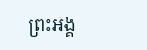ព្រះអង្គ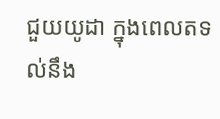ជួយយូដា ក្នុងពេលតទល់នឹង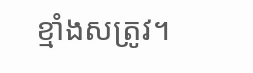ខ្មាំងសត្រូវ។